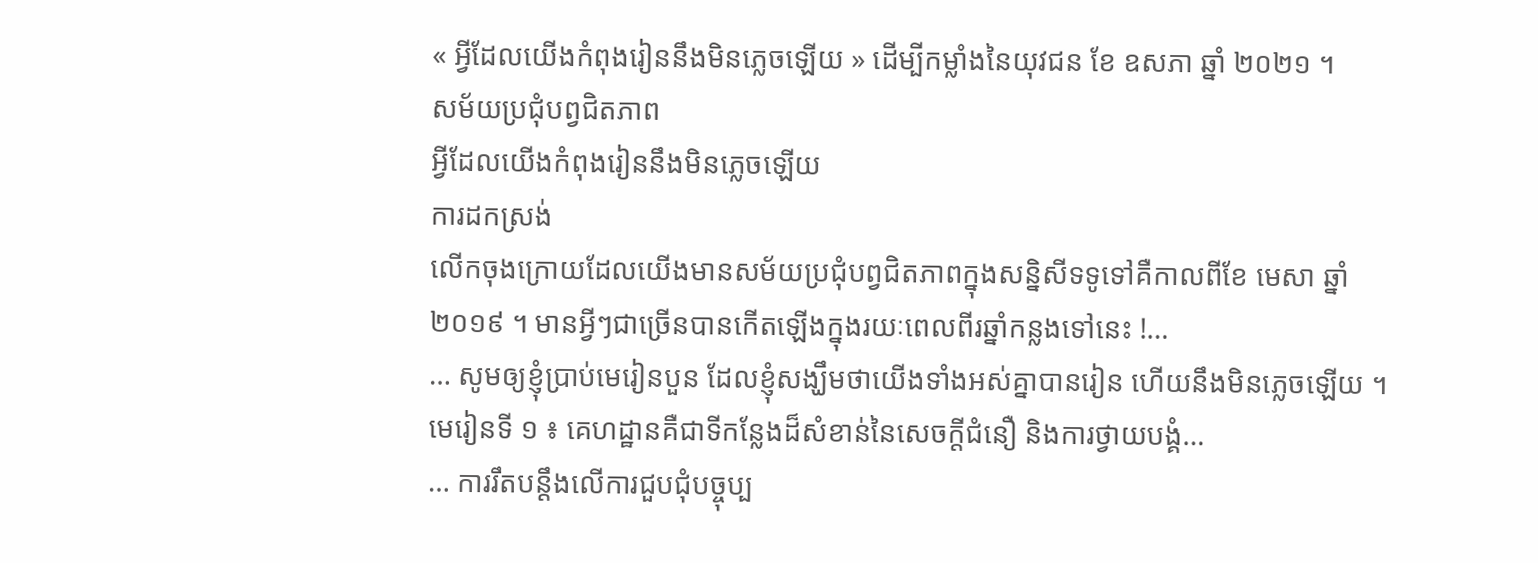« អ្វីដែលយើងកំពុងរៀននឹងមិនភ្លេចឡើយ » ដើម្បីកម្លាំងនៃយុវជន ខែ ឧសភា ឆ្នាំ ២០២១ ។
សម័យប្រជុំបព្វជិតភាព
អ្វីដែលយើងកំពុងរៀននឹងមិនភ្លេចឡើយ
ការដកស្រង់
លើកចុងក្រោយដែលយើងមានសម័យប្រជុំបព្វជិតភាពក្នុងសន្និសីទទូទៅគឺកាលពីខែ មេសា ឆ្នាំ ២០១៩ ។ មានអ្វីៗជាច្រើនបានកើតឡើងក្នុងរយៈពេលពីរឆ្នាំកន្លងទៅនេះ !…
… សូមឲ្យខ្ញុំប្រាប់មេរៀនបួន ដែលខ្ញុំសង្ឃឹមថាយើងទាំងអស់គ្នាបានរៀន ហើយនឹងមិនភ្លេចឡើយ ។
មេរៀនទី ១ ៖ គេហដ្ឋានគឺជាទីកន្លែងដ៏សំខាន់នៃសេចក្តីជំនឿ និងការថ្វាយបង្គំ…
… ការរឹតបន្តឹងលើការជួបជុំបច្ចុប្ប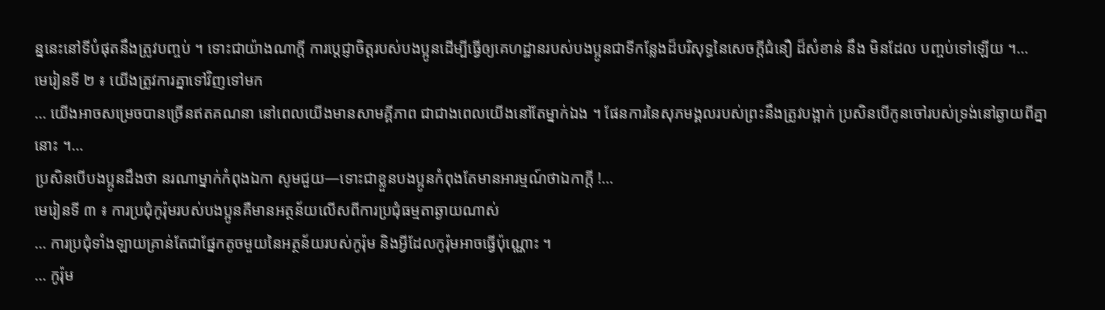ន្ននេះនៅទីបំផុតនឹងត្រូវបញ្ចប់ ។ ទោះជាយ៉ាងណាក្តី ការប្តេជ្ញាចិត្តរបស់បងប្អូនដើម្បីធ្វើឲ្យគេហដ្ឋានរបស់បងប្អូនជាទីកន្លែងដ៏បរិសុទ្ធនៃសេចក្តីជំនឿ ដ៏សំខាន់ នឹង មិនដែល បញ្ចប់ទៅឡើយ ។…
មេរៀនទី ២ ៖ យើងត្រូវការគ្នាទៅវិញទៅមក
… យើងអាចសម្រេចបានច្រើនឥតគណនា នៅពេលយើងមានសាមគ្គីភាព ជាជាងពេលយើងនៅតែម្នាក់ឯង ។ ផែនការនៃសុភមង្គលរបស់ព្រះនឹងត្រូវបង្អាក់ ប្រសិនបើកូនចៅរបស់ទ្រង់នៅឆ្ងាយពីគ្នានោះ ។…
ប្រសិនបើបងប្អូនដឹងថា នរណាម្នាក់កំពុងឯកា សូមជួយ—ទោះជាខ្លួនបងប្អូនកំពុងតែមានអារម្មណ៍ថាឯកាក្តី !…
មេរៀនទី ៣ ៖ ការប្រជុំកូរ៉ុមរបស់បងប្អូនគឺមានអត្ថន័យលើសពីការប្រជុំធម្មតាឆ្ងាយណាស់
… ការប្រជុំទាំងឡាយគ្រាន់តែជាផ្នែកតូចមួយនៃអត្ថន័យរបស់កូរ៉ុម និងអ្វីដែលកូរ៉ុមអាចធ្វើប៉ុណ្ណោះ ។
… កូរ៉ុម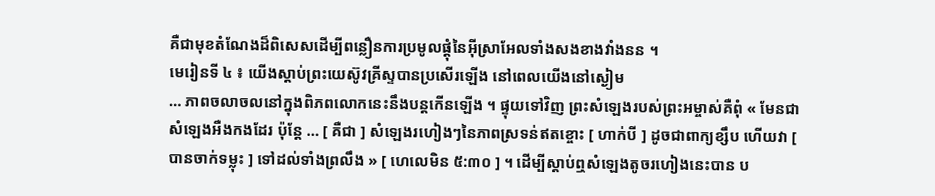គឺជាមុខតំណែងដ៏ពិសេសដើម្បីពន្លឿនការប្រមូលផ្តុំនៃអ៊ីស្រាអែលទាំងសងខាងវាំងនន ។
មេរៀនទី ៤ ៖ យើងស្តាប់ព្រះយេស៊ូវគ្រីស្ទបានប្រសើរឡើង នៅពេលយើងនៅស្ងៀម
… ភាពចលាចលនៅក្នុងពិភពលោកនេះនឹងបន្តកើនឡើង ។ ផ្ទុយទៅវិញ ព្រះសំឡេងរបស់ព្រះអម្ចាស់គឺពុំ « មែនជាសំឡេងអឺងកងដែរ ប៉ុន្តែ … [ គឺជា ] សំឡេងរហៀងៗនៃភាពស្រទន់ឥតខ្ចោះ [ ហាក់បី ] ដូចជាពាក្យខ្សឹប ហើយវា [ បានចាក់ទម្លុះ ] ទៅដល់ទាំងព្រលឹង » [ ហេលេមិន ៥:៣០ ] ។ ដើម្បីស្តាប់ឮសំឡេងតូចរហៀងនេះបាន ប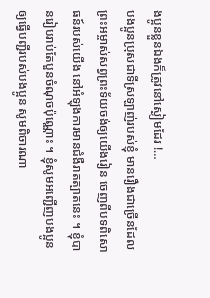ងប្អូនខ្លួនឯងក៏ត្រូវនៅស្ងៀមដែរ !…
បងប្អូនប្រុសជាទីស្រឡាញ់របស់ខ្ញុំ មានរឿងជាច្រើនដែលព្រះអម្ចាស់សព្វព្រះទ័យចង់ឲ្យយើងរៀន ចេញពីបទពិសោធន៍របស់យើង នៅអំឡុងការមានជំងឺរាតត្បាតនេះ ។ ខ្ញុំបានរៀបរាប់តែបួនចំណុចប៉ុណ្ណោះ ។ ខ្ញុំសូមអញ្ជើញបងប្អូនឲ្យធ្វើបញ្ជីរបស់បងប្អូន សូមពិចារណា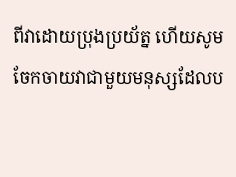ពីវាដោយប្រុងប្រយ័ត្ន ហើយសូមចែកចាយវាជាមួយមនុស្សដែលប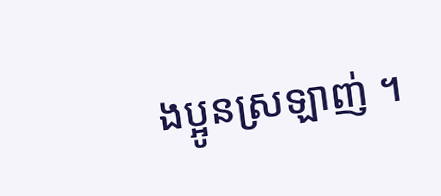ងប្អូនស្រឡាញ់ ។